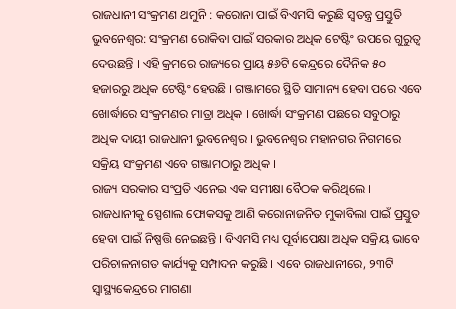ରାଜଧାନୀ ସଂକ୍ରମଣ ଥମୁନି : କରୋନା ପାଇଁ ବିଏମସି କରୁଛି ସ୍ୱତନ୍ତ୍ର ପ୍ରସ୍ତୁତି
ଭୁବନେଶ୍ୱର: ସଂକ୍ରମଣ ରୋକିବା ପାଇଁ ସରକାର ଅଧିକ ଟେଷ୍ଟିଂ ଉପରେ ଗୁରୁତ୍ୱ ଦେଉଛନ୍ତି । ଏହି କ୍ରମରେ ରାଜ୍ୟରେ ପ୍ରାୟ ୫୬ଟି କେନ୍ଦ୍ରରେ ଦୈନିକ ୫୦ ହଜାରରୁ ଅଧିକ ଟେଷ୍ଟିଂ ହେଉଛି । ଗଞ୍ଜାମରେ ସ୍ଥିତି ସାମାନ୍ୟ ହେବା ପରେ ଏବେ ଖୋର୍ଦ୍ଧାରେ ସଂକ୍ରମଣର ମାତ୍ରା ଅଧିକ । ଖୋର୍ଦ୍ଧା ସଂକ୍ରମଣ ପଛରେ ସବୁଠାରୁ ଅଧିକ ଦାୟୀ ରାଜଧାନୀ ଭୁବନେଶ୍ୱର । ଭୁବନେଶ୍ୱର ମହାନଗର ନିଗମରେ ସକ୍ରିୟ ସଂକ୍ରମଣ ଏବେ ଗଞ୍ଜାମଠାରୁ ଅଧିକ ।
ରାଜ୍ୟ ସରକାର ସଂପ୍ରତି ଏନେଇ ଏକ ସମୀକ୍ଷା ବୈଠକ କରିଥିଲେ । ରାଜଧାନୀକୁ ସ୍ପେଶାଲ ଫୋକସକୁ ଆଣି କରୋନାଜନିତ ମୁକାବିଲା ପାଇଁ ପ୍ରସ୍ତୁତ ହେବା ପାଇଁ ନିଷ୍ପତ୍ତି ନେଇଛନ୍ତି । ବିଏମସି ମଧ୍ୟ ପୂର୍ବାପେକ୍ଷା ଅଧିକ ସକ୍ରିୟ ଭାବେ ପରିଚାଳନାଗତ କାର୍ଯ୍ୟକୁ ସମ୍ପାଦନ କରୁଛି । ଏବେ ରାଜଧାନୀରେ, ୨୩ଟି ସ୍ୱାସ୍ଥ୍ୟକେନ୍ଦ୍ରରେ ମାଗଣା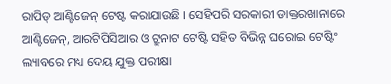ରାପିଡ୍ ଆଣ୍ଟିଜେନ୍ ଟେଷ୍ଟ କରାଯାଉଛି । ସେହିପରି ସରକାରୀ ଡାକ୍ତରଖାନାରେ ଆଣ୍ଟିଜେନ୍, ଆରଟିପିସିଆର ଓ ଟ୍ରୁନାଟ ଟେଷ୍ଟି ସହିତ ବିଭିନ୍ନ ଘରୋଇ ଟେଷ୍ଟିଂ ଲ୍ୟାବରେ ମଧ୍ୟ ଦେୟ ଯୁକ୍ତ ପରୀକ୍ଷା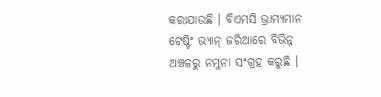କରାଯାଉଛି । ବିଏମସି ଭ୍ରାମ୍ୟମାନ ଟେଷ୍ଟିଂ ଭ୍ୟାନ୍ ଜରିଆରେ ବିଭିନ୍ନ ଅଞ୍ଚଳରୁ ନମୁନା ସଂଗ୍ରହ କରୁଛି ।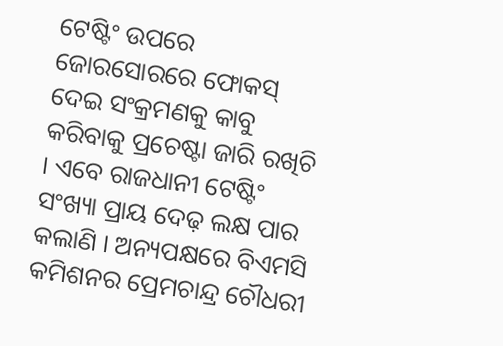ଟେଷ୍ଟିଂ ଉପରେ ଜୋରସୋରରେ ଫୋକସ୍ ଦେଇ ସଂକ୍ରମଣକୁ କାବୁ କରିବାକୁ ପ୍ରଚେଷ୍ଟା ଜାରି ରଖିଚି । ଏବେ ରାଜଧାନୀ ଟେଷ୍ଟିଂ ସଂଖ୍ୟା ପ୍ରାୟ ଦେଢ଼ ଲକ୍ଷ ପାର କଲାଣି । ଅନ୍ୟପକ୍ଷରେ ବିଏମସି କମିଶନର ପ୍ରେମଚାନ୍ଦ୍ର ଚୌଧରୀ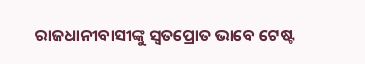ରାଜଧାନୀବାସୀଙ୍କୁ ସ୍ୱତପ୍ରୋତ ଭାବେ ଟେଷ୍ଟ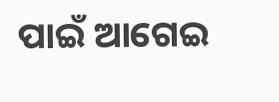ପାଇଁ ଆଗେଇ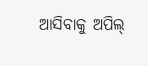ଆସିବାକୁ ଅପିଲ୍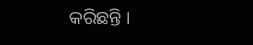କରିଛନ୍ତି ।